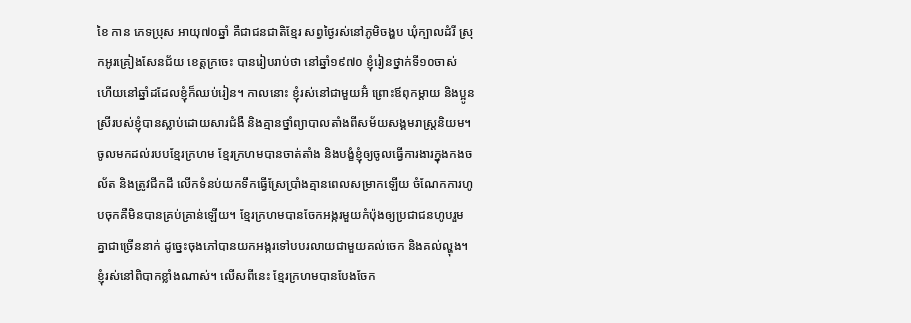ខៃ កាន ភេទប្រុស អាយុ៧០ឆ្នាំ គឺជាជនជាតិខ្មែរ សព្វថ្ងៃរស់នៅភូមិចង្ហប ឃុំក្បាលដំរី ស្រុកអូរគ្រៀងសែនជ័យ ខេត្តក្រចេះ បានរៀបរាប់ថា នៅឆ្នាំ១៩៧០ ខ្ញុំរៀនថ្នាក់ទី១០ចាស់ ហើយនៅឆ្នាំដដែលខ្ញុំក៏ឈប់រៀន។ កាលនោះ ខ្ញុំរស់នៅជាមួយអ៊ំ ព្រោះឪពុកម្តាយ និងប្អូនស្រីរបស់ខ្ញុំបានស្លាប់ដោយសារជំងឺ និងគ្មានថ្នាំព្យាបាលតាំងពីសម័យសង្គមរាស្រ្តនិយម។
ចូលមកដល់របបខែ្មរក្រហម ខ្មែរក្រហមបានចាត់តាំង និងបង្ខំខ្ញុំឲ្យចូលធ្វើការងារក្នុងកងចល័ត និងត្រូវជីកដី លើកទំនប់យកទឹកធ្វើស្រែប្រាំងគ្មានពេលសម្រាកឡើយ ចំណែកការហូបចុកគឺមិនបានគ្រប់គ្រាន់ឡើយ។ ខ្មែរក្រហមបានចែកអង្ករមួយកំប៉ុងឲ្យប្រជាជនហូបរួមគ្នាជាច្រើននាក់ ដូច្នេះចុងភៅបានយកអង្ករទៅបបរលាយជាមួយគល់ចេក និងគល់ល្ហុង។ ខ្ញុំរស់នៅពិបាកខ្លាំងណាស់។ លើសពីនេះ ខ្មែរក្រហមបានបែងចែក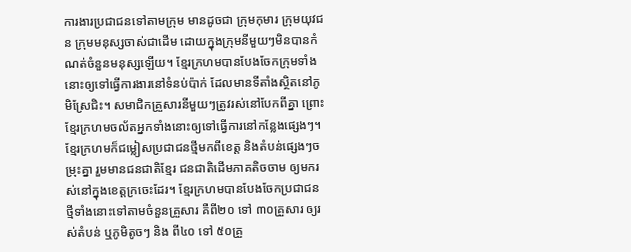ការងារប្រជាជនទៅតាមក្រុម មានដូចជា ក្រុមកុមារ ក្រុមយុវជន ក្រុមមនុស្សចាស់ជាដើម ដោយក្នុងក្រុមនីមួយៗមិនបានកំណត់ចំនួនមនុស្សឡើយ។ ខ្មែរក្រហមបានបែងចែកក្រុមទាំងនោះឲ្យទៅធ្វើការងារនៅទំនប់ប៉ាក់ ដែលមានទីតាំងស្ថិតនៅភូមិស្រែជិះ។ សមាជិកគ្រួសារនីមួយៗត្រូវរស់នៅបែកពីគ្នា ព្រោះខ្មែរក្រហមចល័តអ្នកទាំងនោះឲ្យទៅធ្វើការនៅកន្លែងផ្សេងៗ។
ខ្មែរក្រហមក៏ជម្លៀសប្រជាជនថ្មីមកពីខេត្ត និងតំបន់ផ្សេងៗចម្រុះគ្នា រួមមានជនជាតិខ្មែរ ជនជាតិដើមភាគតិចចាម ឲ្យមករស់នៅក្នុងខេត្តក្រចេះដែរ។ ខ្មែរក្រហមបានបែងចែកប្រជាជនថ្មីទាំងនោះទៅតាមចំនួនគ្រួសារ គឺពី២០ ទៅ ៣០គ្រួសារ ឲ្យរស់តំបន់ ឬភូមិតូចៗ និង ពី៤០ ទៅ ៥០គ្រួ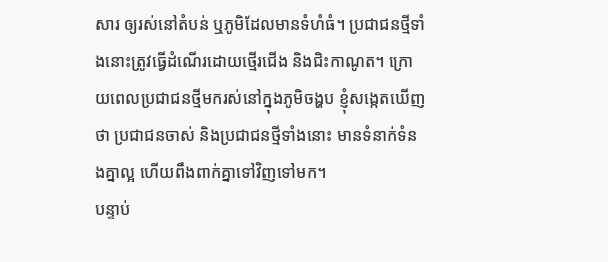សារ ឲ្យរស់នៅតំបន់ ឬភូមិដែលមានទំហំធំ។ ប្រជាជនថ្មីទាំងនោះត្រូវធ្វើដំណើរដោយថ្មើរជើង និងជិះកាណូត។ ក្រោយពេលប្រជាជនថ្មីមករស់នៅក្នុងភូមិចង្ហប ខ្ញុំសង្កេតឃើញថា ប្រជាជនចាស់ និងប្រជាជនថ្មីទាំងនោះ មានទំនាក់ទំនងគ្នាល្អ ហើយពឹងពាក់គ្នាទៅវិញទៅមក។
បន្ទាប់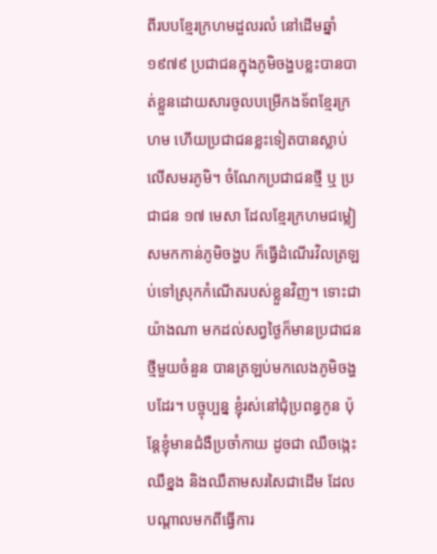ពីរបបខ្មែរក្រហមដួលរលំ នៅដើមឆ្នាំ១៩៧៩ ប្រជាជនក្នុងភូមិចង្ហបខ្លះបានបាត់ខ្លួនដោយសារចូលបម្រើកងទ័ពខ្មែរក្រហម ហើយប្រជាជនខ្លះទៀតបានស្លាប់លើសមរភូមិ។ ចំណែកប្រជាជនថ្មី ឬ ប្រជាជន ១៧ មេសា ដែលខ្មែរក្រហមជម្លៀសមកកាន់ភូមិចង្ហប ក៏ធ្វើដំណើរវិលត្រឡប់ទៅស្រុកកំណើតរបស់ខ្លួនវិញ។ ទោះជាយ៉ាងណា មកដល់សព្វថ្ងៃក៏មានប្រជាជនថ្មីមួយចំនួន បានត្រឡប់មកលេងភូមិចង្ហបដែរ។ បច្ចុប្បន្ន ខ្ញុំរស់នៅជុំប្រពន្ធកូន ប៉ុន្តែខ្ញុំមានជំងឺប្រចាំកាយ ដូចជា ឈឺចង្កេះ ឈឺខ្នង និងឈឺតាមសរសៃជាដើម ដែលបណ្តាលមកពីធ្វើការ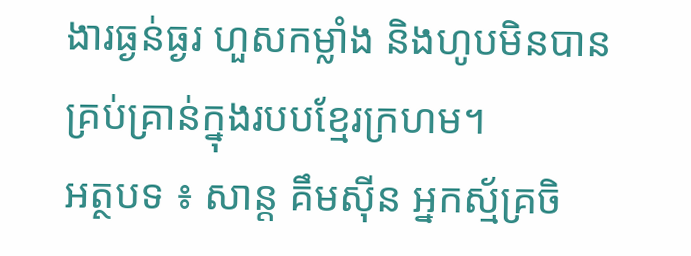ងារធ្ងន់ធ្ងរ ហួសកម្លាំង និងហូបមិនបានគ្រប់គ្រាន់ក្នុងរបបខ្មែរក្រហម។
អត្ថបទ ៖ សាន្ត គឹមស៊ីន អ្នកស្ម័គ្រចិ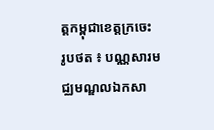ត្តកម្ពុជាខេត្តក្រចេះ
រូបថត ៖ បណ្ណសារមជ្ឈមណ្ឌលឯកសា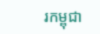រកម្ពុជា